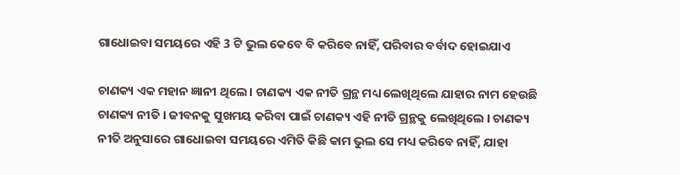ଗାଧୋଇବା ସମୟରେ ଏହି 3 ଟି ଭୁଲ କେବେ ବି କରିବେ ନାହିଁ, ପରିବାର ବର୍ବାଦ ହୋଇଯାଏ

ଚାଣକ୍ୟ ଏକ ମହାନ ଜ୍ଞାନୀ ଥିଲେ । ଚାଣକ୍ୟ ଏକ ନୀତି ଗ୍ରନ୍ଥ ମଧ୍ୟ ଲେଖିଥିଲେ ଯାହାର ନାମ ହେଉଛି ଚାଣକ୍ୟ ନୀତି । ଜୀବନକୁ ସୁଖମୟ କରିବା ପାଇଁ ଚାଣକ୍ୟ ଏହି ନୀତି ଗ୍ରନ୍ଥକୁ ଲେଖିଥିଲେ । ଚାଣକ୍ୟ ନୀତି ଅନୁସାରେ ଗାଧୋଇବା ସମୟରେ ଏମିତି କିଛି କାମ ଭୁଲ ସେ ମଧ୍ୟ କରିବେ ନାହିଁ, ଯାହା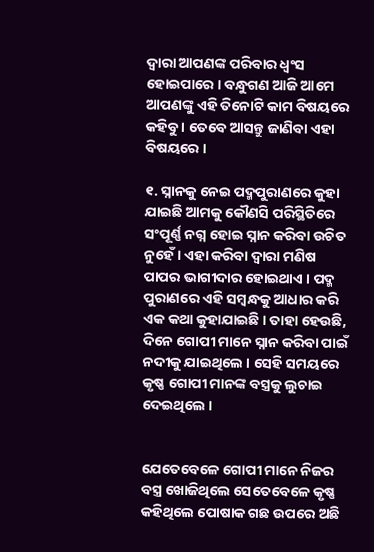ଦ୍ଵାରା ଆପଣଙ୍କ ପରିବାର ଧ୍ଵଂସ ହୋଇପାରେ । ବନ୍ଧୁଗଣ ଆଜି ଆମେ ଆପଣଙ୍କୁ ଏହି ତିନୋଟି କାମ ବିଷୟରେ କହିବୁ । ତେବେ ଆସନ୍ତୁ ଜାଣିବା ଏହା ବିଷୟରେ ।

୧. ସ୍ନାନକୁ ନେଇ ପଦ୍ମପୁରାଣରେ କୁହା ଯାଇଛି ଆମକୁ କୌଣସି ପରିସ୍ଥିତିରେ ସଂପୂର୍ଣ୍ଣ ନଗ୍ନ ହୋଇ ସ୍ନାନ କରିବା ଉଚିତ ନୁହେଁ । ଏହା କରିବା ଦ୍ଵାରା ମଣିଷ ପାପର ଭାଗୀଦାର ହୋଇଥାଏ । ପଦ୍ମ ପୁରାଣରେ ଏହି ସମ୍ବନ୍ଧକୁ ଆଧାର କରି ଏକ କଥା କୁହାଯାଇଛି । ତାହା ହେଉଛି, ଦିନେ ଗୋପୀ ମାନେ ସ୍ନାନ କରିବା ପାଇଁ ନଦୀକୁ ଯାଇଥିଲେ । ସେହି ସମୟରେ କୃଷ୍ଣ ଗୋପୀ ମାନଙ୍କ ବସ୍ତ୍ରକୁ ଲୁଚାଇ ଦେଇଥିଲେ ।


ଯେତେବେଳେ ଗୋପୀ ମାନେ ନିଜର ବସ୍ତ୍ର ଖୋଜିଥିଲେ ସେତେବେଳେ କୃଷ୍ଣ କହିଥିଲେ ପୋଷାକ ଗଛ ଉପରେ ଅଛି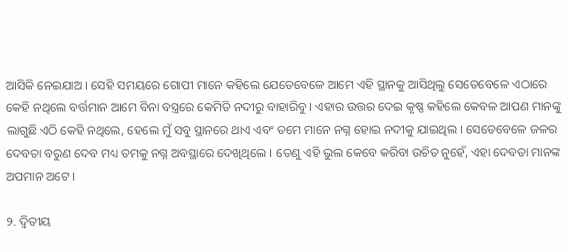ଆସିକି ନେଇଯାଅ । ସେହି ସମୟରେ ଗୋପୀ ମାନେ କହିଲେ ଯେତେବେଳେ ଆମେ ଏହି ସ୍ଥାନକୁ ଆସିଥିଲୁ ସେତେବେଳେ ଏଠାରେ କେହି ନଥିଲେ ବର୍ତ୍ତମାନ ଆମେ ବିନା ବସ୍ତ୍ରରେ କେମିତି ନଦୀରୁ ବାହାରିବୁ । ଏହାର ଉତ୍ତର ଦେଇ କୃଷ୍ଣ କହିଲେ କେବଳ ଆପଣ ମାନଙ୍କୁ ଲାଗୁଛି ଏଠି କେହି ନଥିଲେ, ହେଲେ ମୁଁ ସବୁ ସ୍ଥାନରେ ଥାଏ ଏବଂ ତମେ ମାନେ ନଗ୍ନ ହୋଇ ନଦୀକୁ ଯାଇଥିଲ । ସେତେବେଳେ ଜଳର ଦେବତା ବରୁଣ ଦେବ ମଧ୍ୟ ତମକୁ ନଗ୍ନ ଅବସ୍ଥାରେ ଦେଖିଥିଲେ । ତେଣୁ ଏହି ଭୁଲ କେବେ କରିବା ଉଚିତ ନୁହେଁ, ଏହା ଦେବତା ମାନଙ୍କ ଅପମାନ ଅଟେ ।

୨. ଦ୍ଵିତୀୟ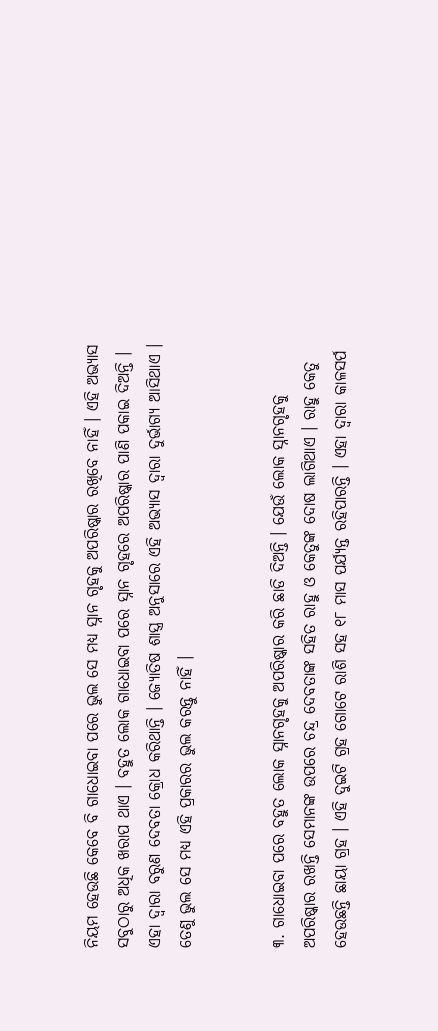ନିୟମ ହେଉଛି କେବେ ବି ଗାଧୋଇବା ପରେ ଭୁଲ ସେ ମଧ୍ୟ ସ୍ନାନ ଗୃହକୁ ଅପରିଷ୍କାର ରଖିବେ ନାହିଁ । ଏହି ଅଭ୍ଯାସ ସବୁଠାରୁ ଅଧିକ ଖରାପ ଥାଏ । ବହୁତ ଲୋକ ଗାଧୋଇବା ପରେ ସ୍ନାନ ଗୃହରେ ଅପରିଷ୍କାର ପାଣି ପକାଇ ଦିଅନ୍ତି । ଏହା ଦ୍ଵାରା ବରୁଣ ଦେବତା କ୍ରୋଧ କରିଥାନ୍ତି । ଜ୍ୟୋତିଷ ଶାସ୍ତ୍ର ଅନୁସାରେ ଏହି ଅଭ୍ୟାସ ଦ୍ଵାରା ଦୁର୍ଭାଗ୍ୟ ଆସିଥାଏ । ତେଣୁ ଭୁଲ ସେ ମଧ୍ୟ ଏହି ପ୍ରକାରର ଭୁଲ କରନ୍ତୁ ନାହିଁ ।


୩. ଗାଧୋଇବା ପରେ ବହୁତ ଲୋକ ସ୍ନାନଗୃହକୁ ଅପରିଷ୍କାର କରି ଛାଡି ଦିଅନ୍ତି । ଯେଉଁ ଲୋକ ସ୍ନାନଗୃହକୁ ଅପରିଷ୍କାର ରଖନ୍ତି ସେମାନଙ୍କ ଉପରେ ଚନ୍ଦ୍ର ଦେବତାଙ୍କ ସହିତ ରାହୁ ଓ କେତୁଙ୍କ ଦୋଷ ଲାଗିଥାଏ । ରାହୁ କେତୁ ହେଉଛନ୍ତି ଛାୟା ଗ୍ରହ । ଏହି ଦୁଇଟି ଗ୍ରହ ଗୋଟେ ରାଶି ସହ ୧୮ ମାସ ପର୍ଯ୍ୟନ୍ତ ରହିପାରନ୍ତି । ଏହା ଦ୍ଵାରା କାଳସର୍ପ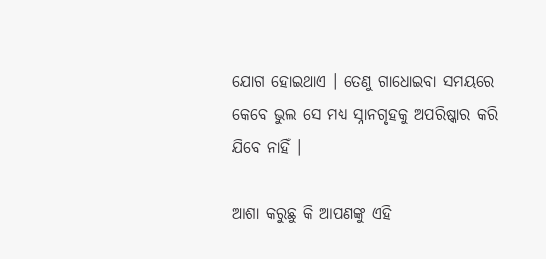ଯୋଗ ହୋଇଥାଏ । ତେଣୁ ଗାଧୋଇବା ସମୟରେ କେବେ ଭୁଲ ସେ ମଧ୍ୟ ସ୍ନାନଗୃହକୁ ଅପରିଷ୍କାର କରି ଯିବେ ନାହିଁ ।

ଆଶା କରୁଛୁ କି ଆପଣଙ୍କୁ ଏହି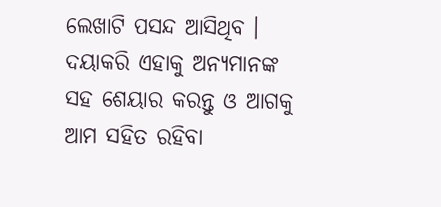ଲେଖାଟି ପସନ୍ଦ ଆସିଥିବ । ଦୟାକରି ଏହାକୁ ଅନ୍ୟମାନଙ୍କ ସହ ଶେୟାର କରନ୍ତୁ ଓ ଆଗକୁ ଆମ ସହିତ ରହିବା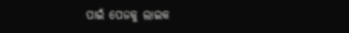ପାଇଁ ପେଜକୁ ଲାଇକ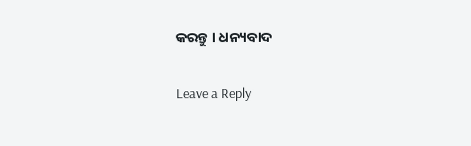କରନ୍ତୁ । ଧନ୍ୟବାଦ

Leave a Reply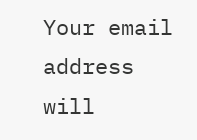Your email address will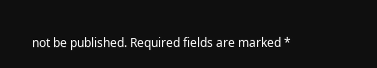not be published. Required fields are marked *